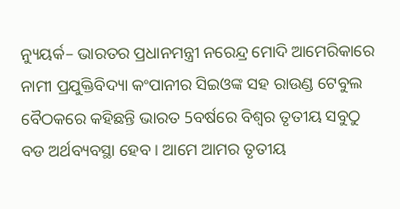ନ୍ୟୁୟର୍କ– ଭାରତର ପ୍ରଧାନମନ୍ତ୍ରୀ ନରେନ୍ଦ୍ର ମୋଦି ଆମେରିକାରେ ନାମୀ ପ୍ରଯୁକ୍ତିବିଦ୍ୟା କଂପାନୀର ସିଇଓଙ୍କ ସହ ରାଉଣ୍ଡ ଟେବୁଲ ବୈଠକରେ କହିଛନ୍ତି ଭାରତ 5ବର୍ଷରେ ବିଶ୍ୱର ତୃତୀୟ ସବୁଠୁ ବଡ ଅର୍ଥବ୍ୟବସ୍ଥା ହେବ । ଆମେ ଆମର ତୃତୀୟ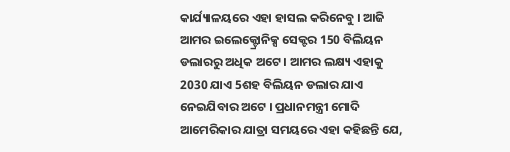କାର୍ଯ୍ୟାଳୟରେ ଏହା ହାସଲ କରିନେବୁ । ଆଜି ଆମର ଇଲେକ୍ଟ୍ରୋନିକ୍ସ ସେକ୍ଟର 150 ବିଲିୟନ ଡଲାରରୁ ଅଧିକ ଅଟେ । ଆମର ଲକ୍ଷ୍ୟ ଏହାକୁ 2030 ଯାଏ 5ଶହ ବିଲିୟନ ଡଲାର ଯାଏ ନେଇଯିବାର ଅଟେ । ପ୍ରଧାନମନ୍ତ୍ରୀ ମୋଦି ଆମେରିକାର ଯାତ୍ରା ସମୟରେ ଏହା କହିଛନ୍ତି ଯେ,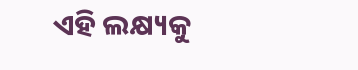ଏହି ଲକ୍ଷ୍ୟକୁ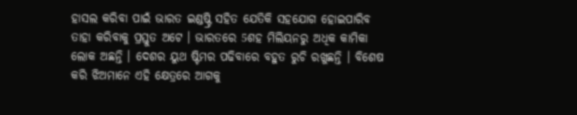ହାସଲ କରିବା ପାଇଁ ଭାରତ ଇଣ୍ଡଷ୍ଟ୍ରି ସହିତ ଯେତିକି ସହଯୋଗ ହୋଇପାରିବ ତାହା କରିବାକୁ ପ୍ରସ୍ତୁତ ଅଟେ । ଭାରତରେ 5ଶହ ମିଲିୟନରୁ ଅଧିକ କାମିକା ଲୋକ ଅଛନ୍ତି । ଦେଶର ୟୁଥ ଷ୍ଟିମର ପଢିବାରେ ବହୁତ ରୁଚି ରଖୁଛନ୍ତି । ବିଶେଷ କରି ଝିଅମାନେ ଏହି କ୍ଷେତ୍ରରେ ଆଗକୁ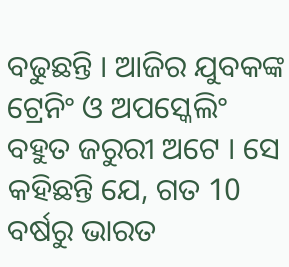ବଢୁଛନ୍ତି । ଆଜିର ଯୁବକଙ୍କ ଟ୍ରେନିଂ ଓ ଅପସ୍କେଲିଂ ବହୁତ ଜରୁରୀ ଅଟେ । ସେ କହିଛନ୍ତି ଯେ, ଗତ 10 ବର୍ଷରୁ ଭାରତ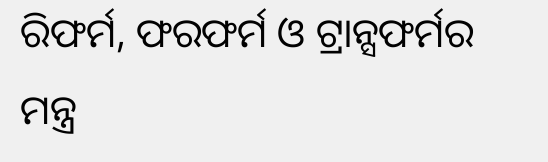ରିଫର୍ମ, ଫରଫର୍ମ ଓ ଟ୍ରାନ୍ସଫର୍ମର ମନ୍ତ୍ର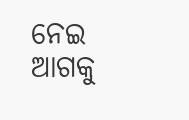ନେଇ ଆଗକୁ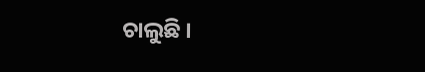ଚାଲୁଛି ।